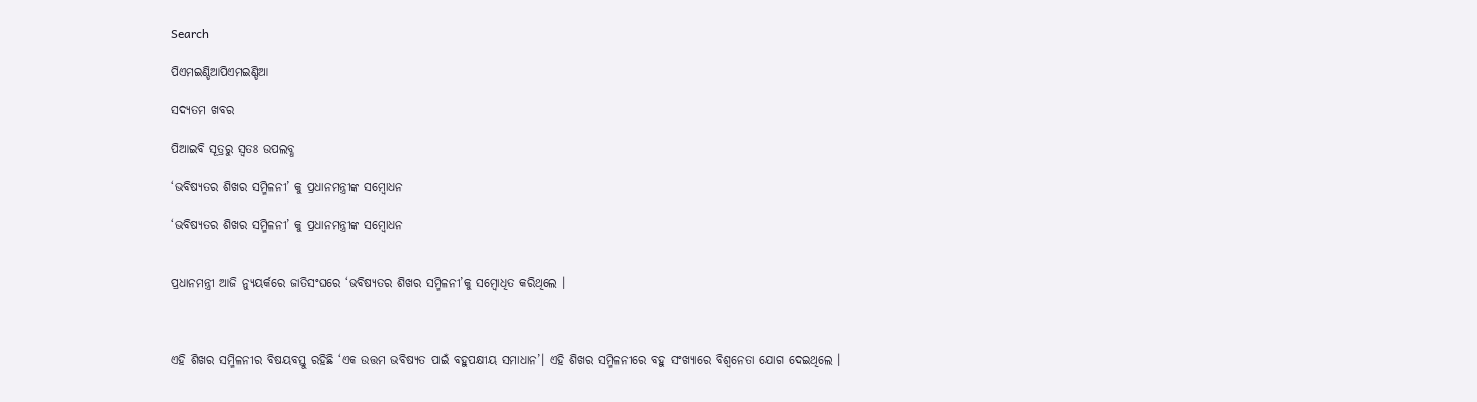Search

ପିଏମଇଣ୍ଡିଆପିଏମଇଣ୍ଡିଆ

ସଦ୍ୟତମ ଖବର

ପିଆଇବି ସୂତ୍ରରୁ ସ୍ବତଃ ଉପଲବ୍ଧ

‘ଭବିଷ୍ୟତର ଶିଖର ସମ୍ମିଳନୀ’ କୁ ପ୍ରଧାନମନ୍ତ୍ରୀଙ୍କ ସମ୍ବୋଧନ

‘ଭବିଷ୍ୟତର ଶିଖର ସମ୍ମିଳନୀ’ କୁ ପ୍ରଧାନମନ୍ତ୍ରୀଙ୍କ ସମ୍ବୋଧନ


ପ୍ରଧାନମନ୍ତ୍ରୀ ଆଜି ନ୍ୟୁୟର୍କରେ ଜାତିସଂଘରେ ‘ଭବିଷ୍ୟତର ଶିଖର ସମ୍ମିଳନୀ’କୁ ସମ୍ବୋଧିତ କରିଥିଲେ ।



ଏହି ଶିଖର ସମ୍ମିଳନୀର ବିଷୟବସ୍ତୁ ରହିଛି ‘ଏକ ଉତ୍ତମ ଭବିଷ୍ୟତ ପାଇଁ ବହୁପକ୍ଷୀୟ ସମାଧାନ’। ଏହି ଶିଖର ସମ୍ମିଳନୀରେ ବହୁ ସଂଖ୍ୟାରେ ବିଶ୍ୱନେତା ଯୋଗ ଦେଇଥିଲେ ।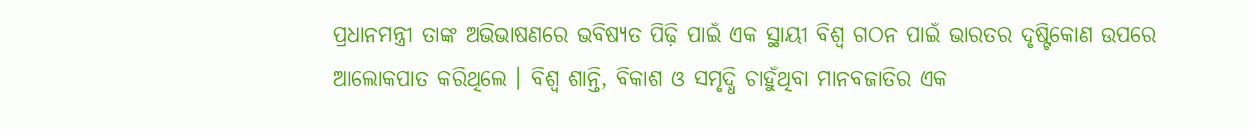ପ୍ରଧାନମନ୍ତ୍ରୀ ତାଙ୍କ ଅଭିଭାଷଣରେ ଭବିଷ୍ୟତ ପିଢ଼ି ପାଇଁ ଏକ ସ୍ଥାୟୀ ବିଶ୍ୱ ଗଠନ ପାଇଁ ଭାରତର ଦୃଷ୍ଟିକୋଣ ଉପରେ ଆଲୋକପାତ କରିଥିଲେ । ବିଶ୍ୱ ଶାନ୍ତି, ବିକାଶ ଓ ସମୃଦ୍ଧି ଚାହୁଁଥିବା ମାନବଜାତିର ଏକ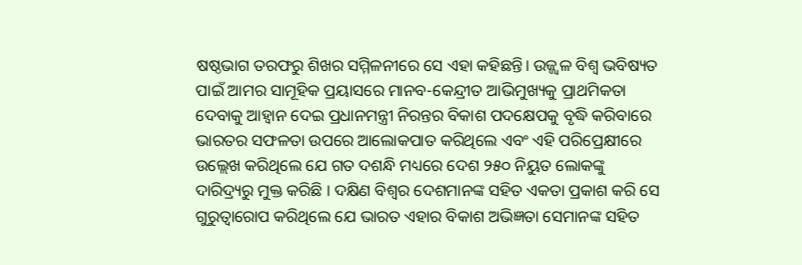ଷଷ୍ଠଭାଗ ତରଫରୁ ଶିଖର ସମ୍ମିଳନୀରେ ସେ ଏହା କହିଛନ୍ତି। ଉଜ୍ଜ୍ୱଳ ବିଶ୍ୱ ଭବିଷ୍ୟତ ପାଇଁ ଆମର ସାମୂହିକ ପ୍ରୟାସରେ ମାନବ-କେନ୍ଦ୍ରୀତ ଆଭିମୁଖ୍ୟକୁ ପ୍ରାଥମିକତା ଦେବାକୁ ଆହ୍ୱାନ ଦେଇ ପ୍ରଧାନମନ୍ତ୍ରୀ ନିରନ୍ତର ବିକାଶ ପଦକ୍ଷେପକୁ ବୃଦ୍ଧି କରିବାରେ ଭାରତର ସଫଳତା ଉପରେ ଆଲୋକପାତ କରିଥିଲେ ଏବଂ ଏହି ପରିପ୍ରେକ୍ଷୀରେ ଉଲ୍ଲେଖ କରିଥିଲେ ଯେ ଗତ ଦଶନ୍ଧି ମଧ୍ୟରେ ଦେଶ ୨୫୦ ନିୟୁତ ଲୋକଙ୍କୁ ଦାରିଦ୍ର୍ୟରୁ ମୁକ୍ତ କରିଛି । ଦକ୍ଷିଣ ବିଶ୍ୱର ଦେଶମାନଙ୍କ ସହିତ ଏକତା ପ୍ରକାଶ କରି ସେ ଗୁରୁତ୍ୱାରୋପ କରିଥିଲେ ଯେ ଭାରତ ଏହାର ବିକାଶ ଅଭିଜ୍ଞତା ସେମାନଙ୍କ ସହିତ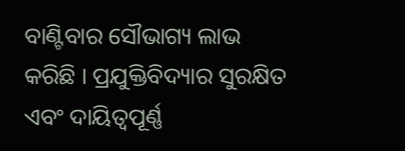ବାଣ୍ଟିବାର ସୌଭାଗ୍ୟ ଲାଭ କରିଛି । ପ୍ରଯୁକ୍ତିବିଦ୍ୟାର ସୁରକ୍ଷିତ ଏବଂ ଦାୟିତ୍ୱପୂର୍ଣ୍ଣ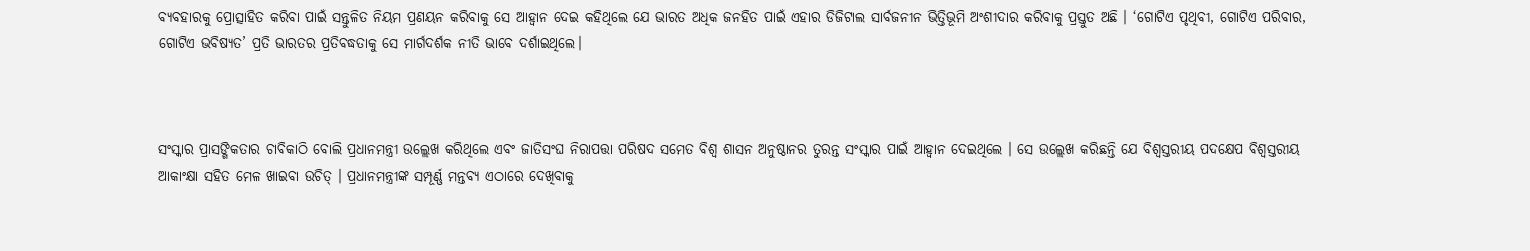ବ୍ୟବହାରକୁ ପ୍ରୋତ୍ସାହିତ କରିବା ପାଇଁ ସନ୍ତୁଳିତ ନିୟମ ପ୍ରଣୟନ କରିବାକୁ ସେ ଆହ୍ୱାନ ଦେଇ କହିଥିଲେ ଯେ ଭାରତ ଅଧିକ ଜନହିତ ପାଇଁ ଏହାର ଡିଜିଟାଲ ସାର୍ବଜନୀନ ଭିତ୍ତିଭୂମି ଅଂଶୀଦାର କରିବାକୁ ପ୍ରସ୍ତୁତ ଅଛି । ‘ଗୋଟିଏ ପୃଥିବୀ, ଗୋଟିଏ ପରିବାର, ଗୋଟିଏ ଭବିଷ୍ୟତ’ ପ୍ରତି ଭାରତର ପ୍ରତିବଦ୍ଧତାକୁ ସେ ମାର୍ଗଦର୍ଶକ ନୀତି ଭାବେ ଦର୍ଶାଇଥିଲେ।



ସଂସ୍କାର ପ୍ରାସଙ୍ଗିକତାର ଚାବିକାଠି ବୋଲି ପ୍ରଧାନମନ୍ତ୍ରୀ ଉଲ୍ଲେଖ କରିଥିଲେ ଏବଂ ଜାତିସଂଘ ନିରାପତ୍ତା ପରିଷଦ ସମେତ ବିଶ୍ୱ ଶାସନ ଅନୁଷ୍ଠାନର ତୁରନ୍ତ ସଂସ୍କାର ପାଇଁ ଆହ୍ୱାନ ଦେଇଥିଲେ । ସେ ଉଲ୍ଲେଖ କରିଛନ୍ତି ଯେ ବିଶ୍ୱସ୍ତରୀୟ ପଦକ୍ଷେପ ବିଶ୍ୱସ୍ତରୀୟ ଆକାଂକ୍ଷା ସହିତ ମେଳ ଖାଇବା ଉଚିତ୍ । ପ୍ରଧାନମନ୍ତ୍ରୀଙ୍କ ସମ୍ପୂର୍ଣ୍ଣ ମନ୍ତବ୍ୟ ଏଠାରେ ଦେଖିବାକୁ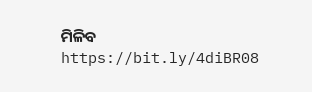ମିଳିବ https://bit.ly/4diBR08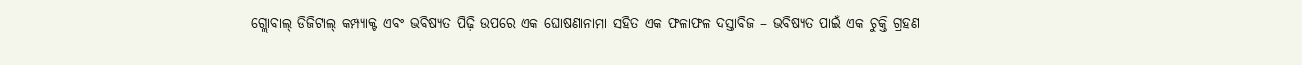ଗ୍ଲୋବାଲ୍ ଡିଜିଟାଲ୍ କମ୍ପ୍ୟାକ୍ଟ ଏବଂ ଭବିଷ୍ୟତ ପିଢ଼ି ଉପରେ ଏକ ଘୋଷଣାନାମା ସହିତ ଏକ ଫଳାଫଳ ଦସ୍ତାବିଜ – ଭବିଷ୍ୟତ ପାଇଁ ଏକ ଚୁକ୍ତି ଗ୍ରହଣ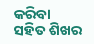କରିବା ସହିତ ଶିଖର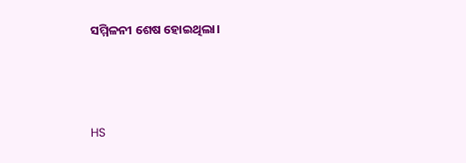ସମ୍ମିଳନୀ ଶେଷ ହୋଇଥିଲା।



HS